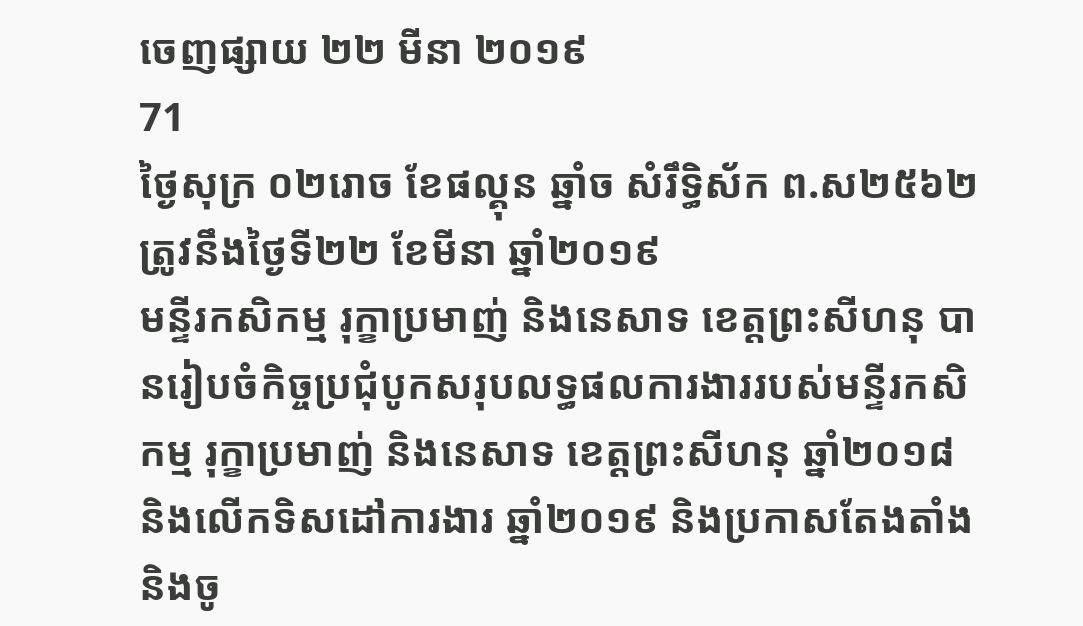ចេញផ្សាយ ២២ មីនា ២០១៩
71
ថ្ងៃសុក្រ ០២រោច ខែផល្គុន ឆ្នាំច សំរឹទ្ធិស័ក ព.ស២៥៦២ ត្រូវនឹងថ្ងៃទី២២ ខែមីនា ឆ្នាំ២០១៩
មន្ទីរកសិកម្ម រុក្ខាប្រមាញ់ និងនេសាទ ខេត្តព្រះសីហនុ បានរៀបចំកិច្ចប្រជុំបូកសរុបលទ្ធផលការងាររបស់មន្ទីរកសិកម្ម រុក្ខាប្រមាញ់ និងនេសាទ ខេត្តព្រះសីហនុ ឆ្នាំ២០១៨ និងលេីកទិសដៅការងារ ឆ្នាំ២០១៩ និងប្រកាសតែងតាំង និងចូ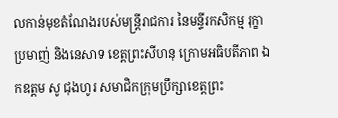លកាន់មុខតំណែងរបស់មន្ត្រីរាជការ នៃមន្ទីរកសិកម្ម រុក្ខាប្រមាញ់ និងនេសាទ ខេត្តព្រះសីហនុ ក្រោមអធិបតីភាព ឯកឧត្តម សូ ជុងហូរ សមាជិកក្រុមប្រឹក្សាខេត្តព្រះ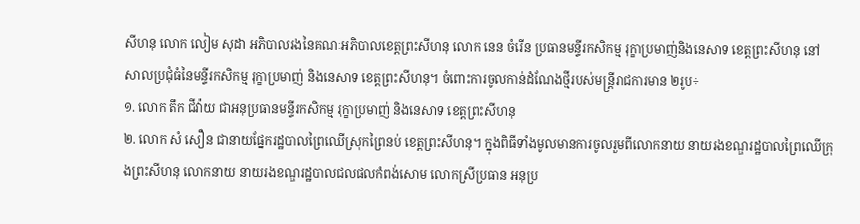សីហនុ លោក លៀម សុដា អភិបាលរងនៃគណៈអភិបាលខេត្តព្រះសីហនុ លោក នេន ចំរេីន ប្រធានមន្ទីរកសិកម្ម រុក្ខាប្រមាញ់និងនេសាទ ខេត្តព្រះសីហនុ នៅសាលប្រជំុធំនៃមន្ទីរកសិកម្ម រុក្ខាប្រមាញ់ និងនេសាទ ខេត្តព្រះសីហនុ។ ចំពោះការចូលកាន់ដំណែងថ្មីរបស់មន្រ្តីរាជការមាន ២រូប÷
១. លោក តឹក ជីវ៉ាយ ជាអនុប្រធានមន្ទីរកសិកម្ម រុក្ខាប្រមាញ់ និងនេសាទ ខេត្តព្រះសីហនុ
២. លោក សំ សឿន ជានាយផ្នែករដ្ឋបាលព្រៃឈើស្រុកព្រៃនប់ ខេត្តព្រះសីហនុ។ ក្នុងពិធីទាំងមូលមានការចូលរួមពីលោកនាយ នាយរងខណ្ឌរដ្ឋបាលព្រៃឈេីក្រុងព្រះសីហនុ លោកនាយ នាយរងខណ្ឌរដ្ឋបាលជលផលកំពង់សោម លោកស្រីប្រធាន អនុប្រ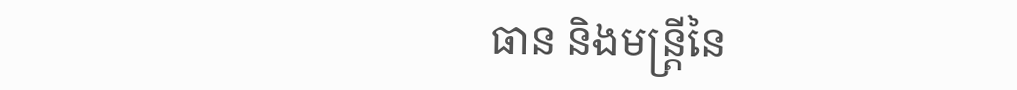ធាន និងមន្ត្រីនៃ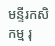មន្ទីរកសិកម្ម រុ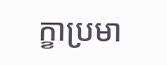ក្ខាប្រមា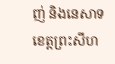ញ់ និងនេសាទ ខេត្តព្រះសីហ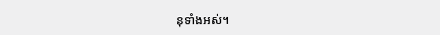នុទាំងអស់។